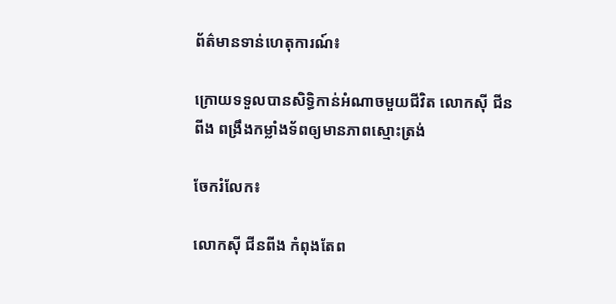ព័ត៌មានទាន់ហេតុការណ៍៖

ក្រោយទទួលបានសិទ្ធិកាន់អំណាចមួយជីវិត លោកស៊ី ជីនពីង ពង្រឹងកម្លាំងទ័ពឲ្យមានភាពស្មោះត្រង់

ចែករំលែក៖

លោកស៊ី ជីនពីង កំពុងតែព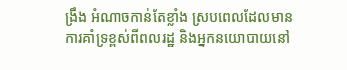ង្រឹង អំណាចកាន់តែខ្លាំង ស្របពេលដែលមានការគាំទ្រខ្ពស់ពីពលរដ្ឋ និងអ្នកនយោបាយនៅ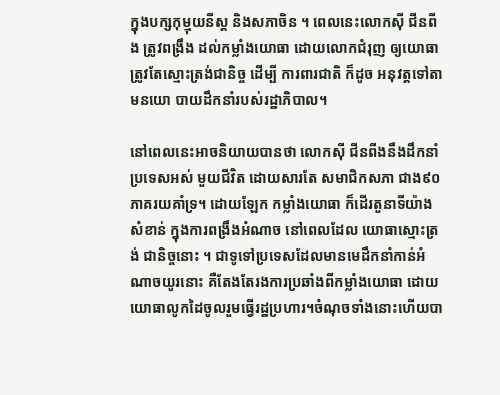ក្នុងបក្សកុម្មុយនីស្ត និងសភាចិន ។ ពេលនេះលោកស៊ី ជីនពីង ត្រូវពង្រឹង ដល់កម្លាំងយោធា ដោយលោកជំរុញ ឲ្យយោធា ត្រូវតែស្មោះត្រង់ជានិច្ច ដើម្បី ការពារជាតិ ក៏ដូច អនុវត្តទៅតាមនយោ បាយដឹកនាំរបស់រដ្ឋាភិបាល។

នៅពេលនេះអាចនិយាយបានថា លោកស៊ី ជីនពីងនឹងដឹកនាំប្រទេសអស់ មួយជីវិត ដោយសារតែ សមាជិកសភា ជាង៩០ភាគរយគាំទ្រ។ ដោយឡែក កម្លាំងយោធា ក៏ដើរតួនាទីយ៉ាងសំខាន់ ក្នុងការពង្រឹងអំណាច នៅពេលដែល យោធាស្មោះត្រង់ ជានិច្ចនោះ ។ ជាទូទៅប្រទេសដែលមានមេដឹកនាំកាន់អំណាចយូរនោះ គឺតែងតែរងការប្រឆាំងពីកម្លាំងយោធា ដោយយោធាលូកដៃចូលរួមធ្វើរដ្ឋប្រហារ។ចំណុចទាំងនោះហើយបា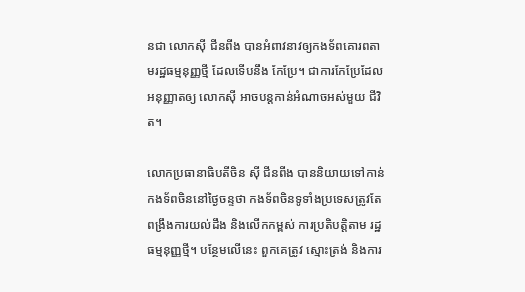នជា លោកស៊ី ជីនពីង បានអំពាវនាវឲ្យកងទ័ពគោរពតាមរដ្ឋធម្មនុញ្ញថ្មី ដែលទើបនឹង កែប្រែ។ ជាការកែប្រែដែលអនុញ្ញាតឲ្យ លោកស៊ី អាចបន្តកាន់អំណាចអស់មួយ ជីវិត។

លោកប្រធានាធិបតីចិន ស៊ី ជីនពីង បាននិយាយទៅកាន់កងទ័ពចិននៅថ្ងៃចន្ទថា កងទ័ពចិនទូទាំងប្រទេសត្រូវតែពង្រឹងការយល់ដឹង និងលើកកម្ពស់ ការប្រតិបត្តិតាម រដ្ឋធម្មនុញ្ញថ្មី។ បន្ថែមលើនេះ ពួកគេត្រូវ ស្មោះត្រង់ និងការ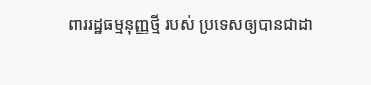ពាររដ្ឋធម្មនុញ្ញថ្មី របស់ ប្រទេសឲ្យបានជាដា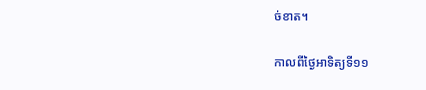ច់ខាត។

កាលពីថ្ងៃអាទិត្យទី១១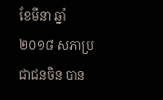ខែមីនា ឆ្នាំ ២០១៨ សភាប្រជាជនចិន បាន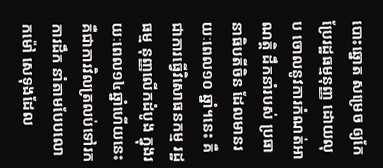បោះឆ្នោត សម្រេច ឲ្យកែប្រែរដ្ឋធម្មនុញ្ញ ដោយលុប ចោលនូវការកំណត់អាណត្តិ ដឹកនាំរបស់ ប្រធានាធិបតីចិន ដែលមានរយៈពេល១០ ឆ្នាំ។នេះ គឺជាការធ្វើវិសោធនកម្ម រដ្ឋធម្ម នុញ្ញលើកដំបូង ក្នុងរយៈពេល១៤ឆ្នាំហើយនេះគឺជាការវិលត្រលប់ទៅរក ការដឹក នាំតាមបែបលោកម៉ៅ សេទុងដែល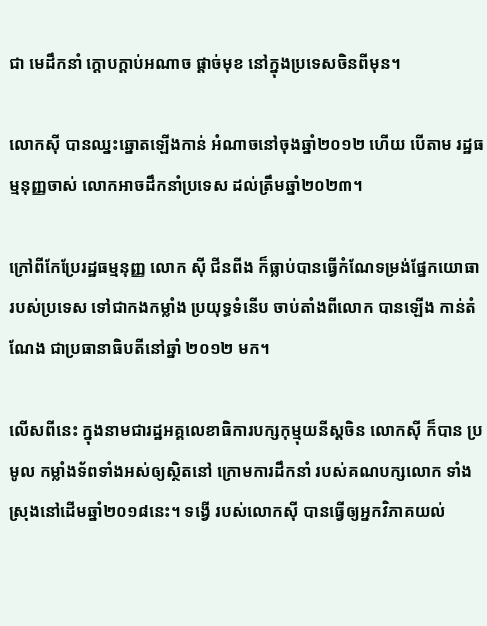ជា មេដឹកនាំ ក្តោបក្តាប់អណាច ផ្តាច់មុខ នៅក្នុងប្រទេសចិនពីមុន។

លោកស៊ី បានឈ្នះឆ្នោតឡើងកាន់ អំណាចនៅចុងឆ្នាំ២០១២ ហើយ បើតាម រដ្ឋធម្មនុញ្ញចាស់ លោកអាចដឹកនាំប្រទេស ដល់ត្រឹមឆ្នាំ២០២៣។

ក្រៅពីកែប្រែរដ្ឋធម្មនុញ្ញ លោក ស៊ី ជីនពីង ក៏ធ្លាប់បានធ្វើកំណែទម្រង់ផ្នែកយោធា របស់ប្រទេស ទៅជាកងកម្លាំង ប្រយុទ្ធទំនើប ចាប់តាំងពីលោក បានឡើង កាន់តំណែង ជាប្រធានាធិបតីនៅឆ្នាំ ២០១២ មក។

លើសពីនេះ ក្នុងនាមជារដ្ឋអគ្គលេខាធិការបក្សកុម្មុយនីស្តចិន លោកស៊ី ក៏បាន ប្រមូល កម្លាំងទ័ពទាំងអស់ឲ្យស្ថិតនៅ ក្រោមការដឹកនាំ របស់គណបក្សលោក ទាំងស្រុងនៅដើមឆ្នាំ២០១៨នេះ។ ទង្វើ របស់លោកស៊ី បានធ្វើឲ្យអ្នកវិភាគយល់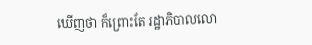ឃើញថា ក៏ព្រោះតែ រដ្ឋាភិបាលលោ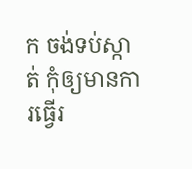ក ចង់ទប់ស្កាត់ កុំឲ្យមានការធ្វើរ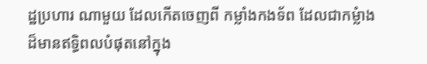ដ្ឋប្រហារ ណាមួយ ដែលកើតចេញពី កម្លាំងកងទ័ព ដែលជាកម្លំាងដ៏មានឥទ្ធិពលបំផុតនៅក្នុង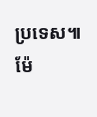ប្រទេស៕ ម៉ែ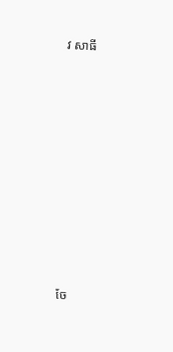វ សាធី










ចែ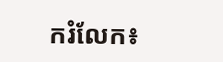ករំលែក៖